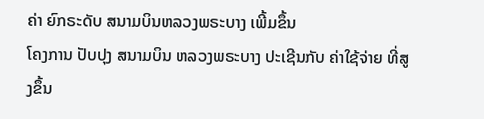ຄ່າ ຍົກຣະດັບ ສນາມບິນຫລວງພຣະບາງ ເພີ້ມຂຶ້ນ
ໂຄງການ ປັບປຸງ ສນາມບິນ ຫລວງພຣະບາງ ປະເຊີນກັບ ຄ່າໃຊ້ຈ່າຍ ທີ່ສູງຂຶ້ນ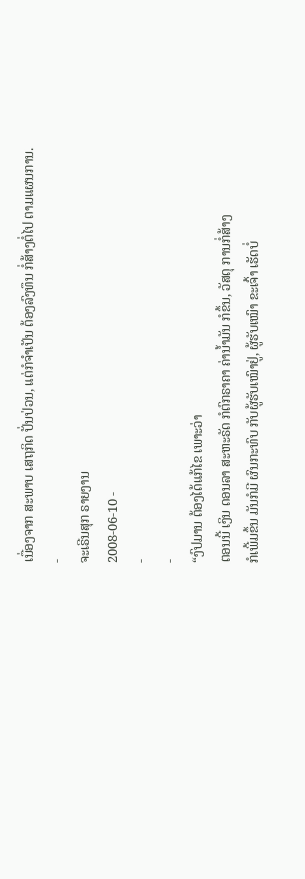ເນື່ອງຈາກ ສະພາບ ເສຖກິດ ປັ່ນປ່ວນ, ແຕ່ກໍຈໍາເປັນ ຕ້ອງລົງທຶນ ກໍ່ສ້າງຕໍ່ໄປ ຕາມແຜນການ.
-
ຈະເຣີນສຸກ ຣາຍງານ
2008-06-10 -
-
-
“ງົປມານ ຕ້ອງໄດ້ແກ້ໄຂ ເພາະວ່າ
ຕອນນີ້ ເງິນ ດອນລາ ສະຫະຣັດ ກໍຕົກຣາຄາ ຄ່ານໍ້າມັນ ກໍຂຶ້ນ, ວັສດຸ ການກໍ່ສ້າງ
ກໍເພີ້ມຂຶ້ນ ມັນກໍມີ ຜົນກະທົບ ກັບຜູ້ຮັບເໝົາຢູ່, ຜູ້ຮັບເໝົາ ຂະເຈົ້າ ເຮັດບໍ່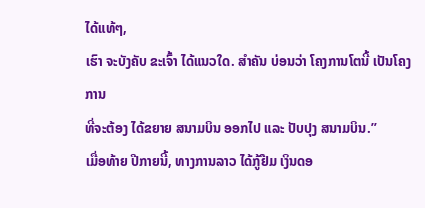ໄດ້ແທ້ໆ,
ເຮົາ ຈະບັງຄັບ ຂະເຈົ້າ ໄດ້ແນວໃດ. ສໍາຄັນ ບ່ອນວ່າ ໂຄງການໂຕນີ້ ເປັນໂຄງການ
ທີ່ຈະຕ້ອງ ໄດ້ຂຍາຍ ສນາມບິນ ອອກໄປ ແລະ ປັບປຸງ ສນາມບິນ.”
ເມື່ອທ້າຍ ປີກາຍນີ້, ທາງການລາວ ໄດ້ກູ້ຢືມ ເງິນດອ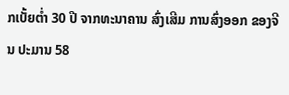ກເບັ້ຍຕໍ່າ 30 ປີ ຈາກທະນາຄານ ສົ່ງເສີມ ການສົ່ງອອກ ຂອງຈີນ ປະມານ 58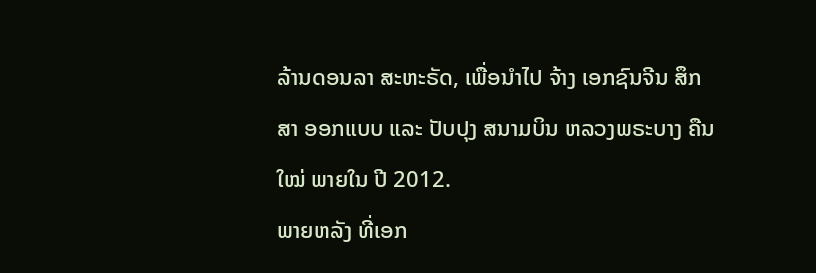ລ້ານດອນລາ ສະຫະຣັດ, ເພື່ອນໍາໄປ ຈ້າງ ເອກຊົນຈີນ ສຶກສາ ອອກແບບ ແລະ ປັບປຸງ ສນາມບິນ ຫລວງພຣະບາງ ຄືນໃໝ່ ພາຍໃນ ປີ 2012.
ພາຍຫລັງ ທີ່ເອກ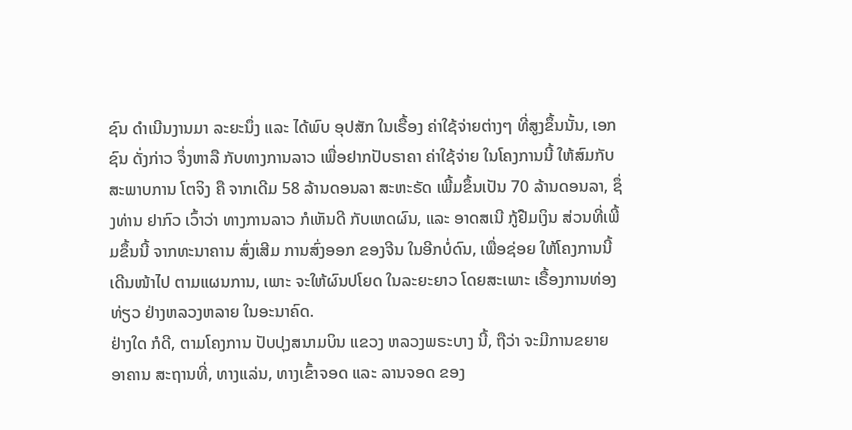ຊົນ ດໍາເນີນງານມາ ລະຍະນຶ່ງ ແລະ ໄດ້ພົບ ອຸປສັກ ໃນເຣື້ອງ ຄ່າໃຊ້ຈ່າຍຕ່າງໆ ທີ່ສູງຂຶ້ນນັ້ນ, ເອກຊົນ ດັ່ງກ່າວ ຈຶ່ງຫາລື ກັບທາງການລາວ ເພື່ອຢາກປັບຣາຄາ ຄ່າໃຊ້ຈ່າຍ ໃນໂຄງການນີ້ ໃຫ້ສົມກັບ ສະພາບການ ໂຕຈິງ ຄື ຈາກເດີມ 58 ລ້ານດອນລາ ສະຫະຣັດ ເພີ້ມຂຶ້ນເປັນ 70 ລ້ານດອນລາ, ຊຶ່ງທ່ານ ຢາກົວ ເວົ້າວ່າ ທາງການລາວ ກໍເຫັນດີ ກັບເຫດຜົນ, ແລະ ອາດສເນີ ກູ້ຢືມເງິນ ສ່ວນທີ່ເພີ້ມຂຶ້ນນີ້ ຈາກທະນາຄານ ສົ່ງເສີມ ການສົ່ງອອກ ຂອງຈີນ ໃນອີກບໍ່ດົນ, ເພື່ອຊ່ອຍ ໃຫ້ໂຄງການນີ້ ເດີນໜ້າໄປ ຕາມແຜນການ, ເພາະ ຈະໃຫ້ຜົນປໂຍດ ໃນລະຍະຍາວ ໂດຍສະເພາະ ເຣື້ອງການທ່ອງທ່ຽວ ຢ່າງຫລວງຫລາຍ ໃນອະນາຄົດ.
ຢ່າງໃດ ກໍດີ, ຕາມໂຄງການ ປັບປຸງສນາມບິນ ແຂວງ ຫລວງພຣະບາງ ນີ້, ຖືວ່າ ຈະມີການຂຍາຍ ອາຄານ ສະຖານທີ່, ທາງແລ່ນ, ທາງເຂົ້າຈອດ ແລະ ລານຈອດ ຂອງ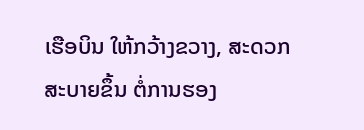ເຮືອບິນ ໃຫ້ກວ້າງຂວາງ, ສະດວກ ສະບາຍຂຶ້ນ ຕໍ່ການຮອງ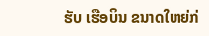ຮັບ ເຮືອບິນ ຂນາດໃຫຍ່ກ່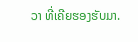ວາ ທີ່ເຄີຍຮອງຮັບມາ.